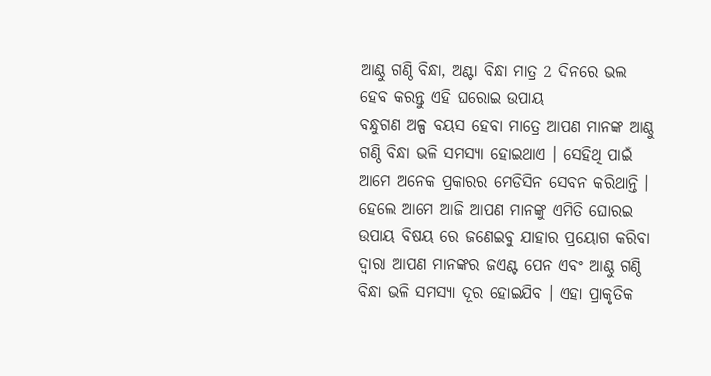ଆଣ୍ଠୁ ଗଣ୍ଠି ବିନ୍ଧା, ଅଣ୍ଟା ବିନ୍ଧା ମାତ୍ର 2 ଦିନରେ ଭଲ ହେବ କରନ୍ତୁ ଏହି ଘରୋଇ ଉପାୟ
ବନ୍ଧୁଗଣ ଅଳ୍ପ ବୟସ ହେବା ମାତ୍ରେ ଆପଣ ମାନଙ୍କ ଆଣ୍ଠୁ ଗଣ୍ଠି ବିନ୍ଧା ଭଳି ସମସ୍ୟା ହୋଇଥାଏ । ସେହିଥି ପାଇଁ ଆମେ ଅନେକ ପ୍ରକାରର ମେଡିସିନ ସେବନ କରିଥାନ୍ତି । ହେଲେ ଆମେ ଆଜି ଆପଣ ମାନଙ୍କୁ ଏମିତି ଘୋରଇ ଉପାୟ ବିଷୟ ରେ ଜଣେଇବୁ ଯାହାର ପ୍ରୟୋଗ କରିବା ଦ୍ୱାରା ଆପଣ ମାନଙ୍କର ଜଏଣ୍ଟ ପେନ ଏବଂ ଆଣ୍ଠୁ ଗଣ୍ଠି ବିନ୍ଧା ଭଳି ସମସ୍ୟା ଦୂର ହୋଇଯିବ । ଏହା ପ୍ରାକୃତିକ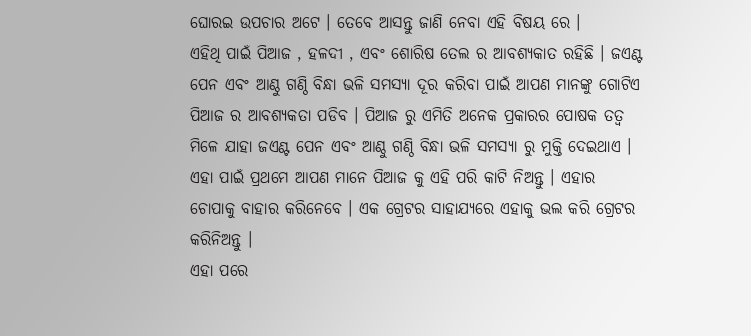ଘୋରଇ ଉପଚାର ଅଟେ । ତେବେ ଆସନ୍ତୁ ଜାଣି ନେବା ଏହି ବିଷୟ ରେ ।
ଏହିଥି ପାଇଁ ପିଆଜ , ହଳଦୀ , ଏବଂ ଶୋରିଷ ତେଲ ର ଆବଶ୍ୟକାତ ରହିଛି । ଜଏଣ୍ଟ ପେନ ଏବଂ ଆଣ୍ଠୁ ଗଣ୍ଠି ବିନ୍ଧା ଭଳି ସମସ୍ୟା ଦୂର କରିବା ପାଇଁ ଆପଣ ମାନଙ୍କୁ ଗୋଟିଏ ପିଆଜ ର ଆବଶ୍ୟକତା ପଡିବ । ପିଆଜ ରୁ ଏମିତି ଅନେକ ପ୍ରକାରର ପୋଷକ ତତ୍ୱ ମିଳେ ଯାହା ଜଏଣ୍ଟ ପେନ ଏବଂ ଆଣ୍ଠୁ ଗଣ୍ଠି ବିନ୍ଧା ଭଳି ସମସ୍ୟା ରୁ ମୁକ୍ତି ଦେଇଥାଏ । ଏହା ପାଇଁ ପ୍ରଥମେ ଆପଣ ମାନେ ପିଆଜ କୁ ଏହି ପରି କାଟି ନିଅନ୍ତୁ । ଏହାର ଚୋପାକୁ ବାହାର କରିନେବେ । ଏକ ଗ୍ରେଟର ସାହାଯ୍ୟରେ ଏହାକୁ ଭଲ କରି ଗ୍ରେଟର କରିନିଅନ୍ତୁ ।
ଏହା ପରେ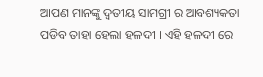ଆପଣ ମାନଙ୍କୁ ଦ୍ୱତୀୟ ସାମଗ୍ରୀ ର ଆବଶ୍ୟକତା ପଡିବ ତାହା ହେଲା ହଳଦୀ । ଏହି ହଳଦୀ ରେ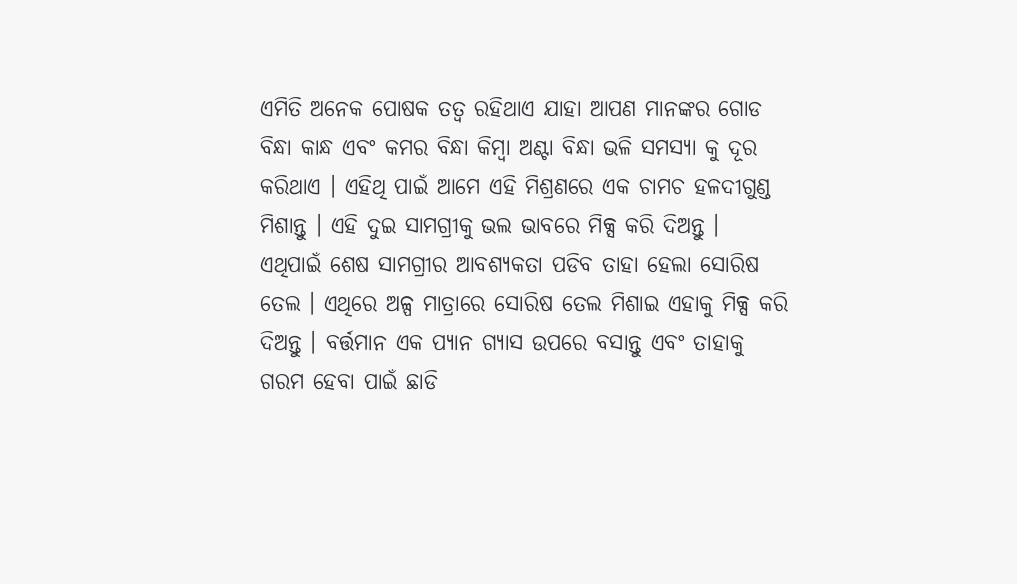ଏମିତି ଅନେକ ପୋଷକ ତତ୍ୱ ରହିଥାଏ ଯାହା ଆପଣ ମାନଙ୍କର ଗୋଡ ବିନ୍ଧା କାନ୍ଧ ଏବଂ କମର ବିନ୍ଧା କିମ୍ବା ଅଣ୍ଟା ବିନ୍ଧା ଭଳି ସମସ୍ୟା କୁ ଦୂର କରିଥାଏ । ଏହିଥି ପାଇଁ ଆମେ ଏହି ମିଶ୍ରଣରେ ଏକ ଚାମଚ ହଳଦୀଗୁଣ୍ଡ ମିଶାନ୍ତୁ । ଏହି ଦୁଇ ସାମଗ୍ରୀକୁ ଭଲ ଭାବରେ ମିକ୍ସ କରି ଦିଅନ୍ତୁ ।
ଏଥିପାଇଁ ଶେଷ ସାମଗ୍ରୀର ଆବଶ୍ୟକତା ପଡିବ ତାହା ହେଲା ସୋରିଷ ତେଲ । ଏଥିରେ ଅଳ୍ପ ମାତ୍ରାରେ ସୋରିଷ ତେଲ ମିଶାଇ ଏହାକୁ ମିକ୍ସ କରି ଦିଅନ୍ତୁ । ବର୍ତ୍ତମାନ ଏକ ପ୍ୟାନ ଗ୍ୟାସ ଉପରେ ବସାନ୍ତୁ ଏବଂ ତାହାକୁ ଗରମ ହେବା ପାଇଁ ଛାଡି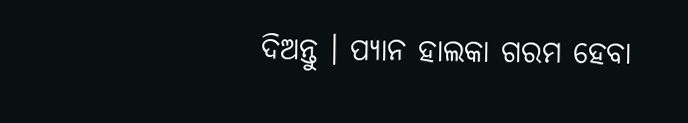ଦିଅନ୍ତୁ । ପ୍ୟାନ ହାଲକା ଗରମ ହେବା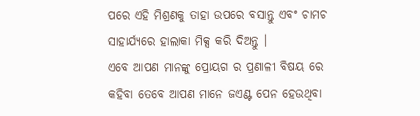ପରେ ଏହି ମିଶ୍ରଣକୁ ତାହା ଉପରେ ବସାନ୍ତୁ ଏବଂ ଚାମଚ ସାହାର୍ଯ୍ୟରେ ହାଲାକା ମିକ୍ସ କରି ଦିଅନ୍ତୁ ।
ଏବେ ଆପଣ ମାନଙ୍କୁ ପ୍ରୋୟଗ ର ପ୍ରଣାଳୀ ବିଷୟ ରେ କହିବା ତେବେ ଆପଣ ମାନେ ଜଏଣ୍ଟ ପେନ ହେଉଥିବା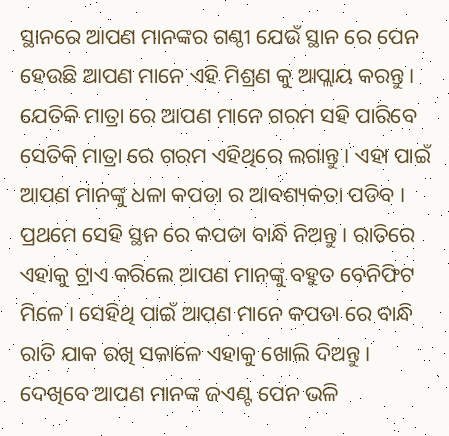ସ୍ଥାନରେ ଆପଣ ମାନଙ୍କର ଗଣ୍ଠୀ ଯେଉଁ ସ୍ଥାନ ରେ ପେନ ହେଉଛି ଆପଣ ମାନେ ଏହି ମିଶ୍ରଣ କୁ ଆପ୍ଲାୟ କରନ୍ତୁ । ଯେତିକି ମାତ୍ରା ରେ ଆପଣ ମାନେ ଗରମ ସହି ପାରିବେ ସେତିକି ମାତ୍ରା ରେ ଗରମ ଏହିଥିରେ ଲଗାନ୍ତୁ । ଏହା ପାଇଁ ଆପଣ ମାନଙ୍କୁ ଧଳା କପଡା ର ଆବଶ୍ୟକତା ପଡିବ ।
ପ୍ରଥମେ ସେହି ସ୍ଥନ ରେ କପଡା ବାନ୍ଧି ନିଅନ୍ତୁ । ରାତିରେ ଏହାକୁ ଟ୍ରାଏ କରିଲେ ଆପଣ ମାନଙ୍କୁ ବହୁତ ବେନିଫିଟ ମିଳେ । ସେହିଥି ପାଇଁ ଆପଣ ମାନେ କପଡା ରେ ବାନ୍ଧି ରାତି ଯାକ ରଖି ସକାଳେ ଏହାକୁ ଖୋଲି ଦିଅନ୍ତୁ । ଦେଖିବେ ଆପଣ ମାନଙ୍କ ଜଏଣ୍ଟ ପେନ ଭଳି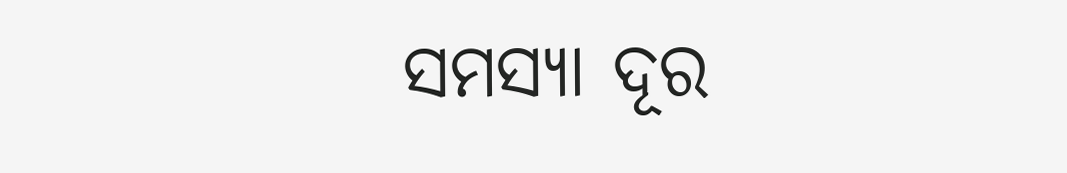ସମସ୍ୟା ଦୂର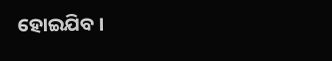ହୋଇଯିବ ।